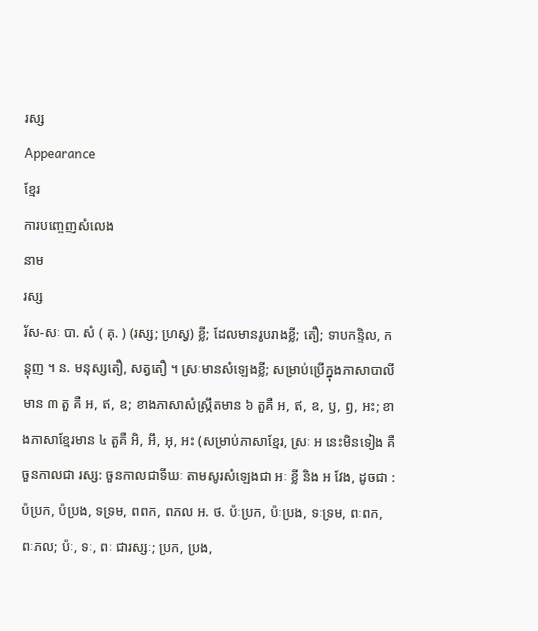រស្ស
Appearance
ខ្មែរ
ការបញ្ចេញសំលេង
នាម
រស្ស
រ័ស-សៈ បា. សំ ( គុ. ) (រស្ស; ហ្រស្វ) ខ្លី; ដែលមានរូបរាងខ្លី; តឿ; ទាបកន្ទិល, កន្តុញ ។ ន. មនុស្សតឿ, សត្វតឿ ។ ស្រៈមានសំឡេងខ្លី; សម្រាប់ប្រើក្នុងភាសាបាលីមាន ៣ តួ គឺ អ, ឥ, ឧ; ខាងភាសាសំស្រឹ្កតមាន ៦ តួគឺ អ, ឥ, ឧ, ឫ, ឭ, អះ; ខាងភាសាខ្មែរមាន ៤ តួគឺ អិ, អឹ, អុ, អះ (សម្រាប់ភាសាខ្មែរ, ស្រៈ អ នេះមិនទៀង គឺចួនកាលជា រស្ស: ចួនកាលជាទីឃៈ តាមសូរសំឡេងជា អៈ ខ្លី និង អ វែង, ដូចជា : ប៉ប្រក, ប៉ប្រង, ទទ្រម, ពពក, ពភល អ. ថ. ប៉ៈប្រក, ប៉ៈប្រង, ទៈទ្រម, ពៈពក, ពៈភល; ប៉ៈ, ទៈ, ពៈ ជារស្សៈ; ប្រក, ប្រង,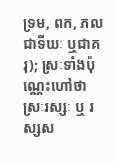ទ្រម, ពក, ភល ជាទីឃៈ ឬជាគរុ); ស្រៈទាំងប៉ុណ្ណេះហៅថា ស្រៈរស្សៈ ឬ រស្សស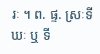រៈ ។ ព. ផ្ទ. ស្រៈទីឃៈ ឬ ទី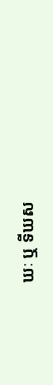ឃៈ ឬ ទីឃស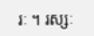រៈ ។ រស្សៈ